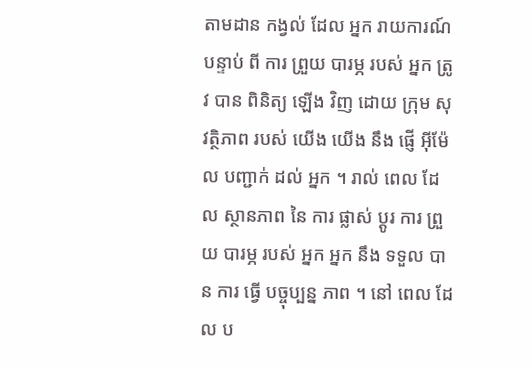តាមដាន កង្វល់ ដែល អ្នក រាយការណ៍
បន្ទាប់ ពី ការ ព្រួយ បារម្ភ របស់ អ្នក ត្រូវ បាន ពិនិត្យ ឡើង វិញ ដោយ ក្រុម សុវត្ថិភាព របស់ យើង យើង នឹង ផ្ញើ អ៊ីម៉ែល បញ្ជាក់ ដល់ អ្នក ។ រាល់ ពេល ដែល ស្ថានភាព នៃ ការ ផ្លាស់ ប្ដូរ ការ ព្រួយ បារម្ភ របស់ អ្នក អ្នក នឹង ទទួល បាន ការ ធ្វើ បច្ចុប្បន្ន ភាព ។ នៅ ពេល ដែល ប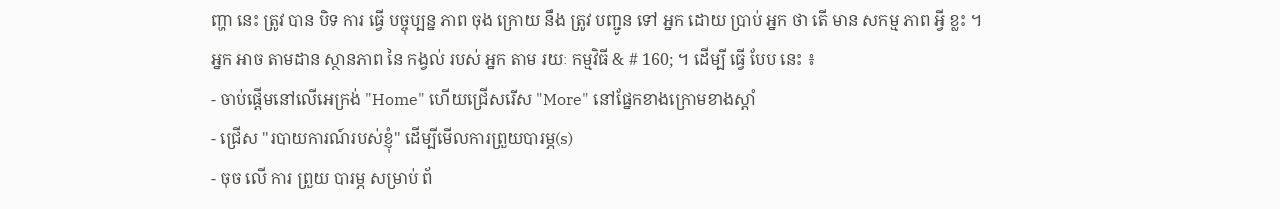ញ្ហា នេះ ត្រូវ បាន បិទ ការ ធ្វើ បច្ចុប្បន្ន ភាព ចុង ក្រោយ នឹង ត្រូវ បញ្ជូន ទៅ អ្នក ដោយ ប្រាប់ អ្នក ថា តើ មាន សកម្ម ភាព អ្វី ខ្លះ ។
អ្នក អាច តាមដាន ស្ថានភាព នៃ កង្វល់ របស់ អ្នក តាម រយៈ កម្មវិធី & # 160; ។ ដើម្បី ធ្វើ បែប នេះ ៖
- ចាប់ផ្តើមនៅលើអេក្រង់ "Home" ហើយជ្រើសរើស "More" នៅផ្នែកខាងក្រោមខាងស្តាំ
- ជ្រើស "របាយការណ៍របស់ខ្ញុំ" ដើម្បីមើលការព្រួយបារម្ភ(s)
- ចុច លើ ការ ព្រួយ បារម្ភ សម្រាប់ ព័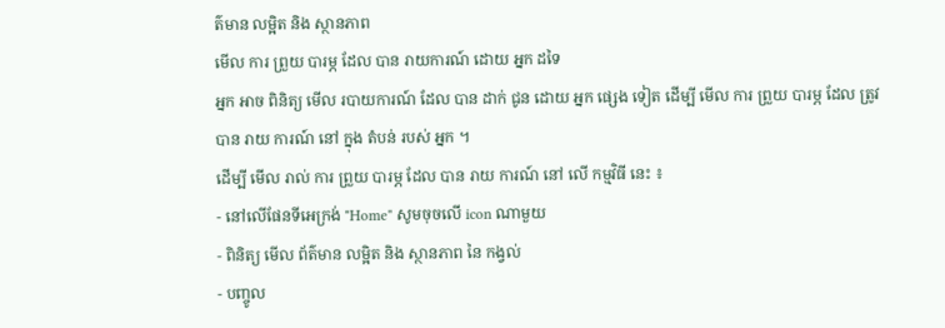ត៌មាន លម្អិត និង ស្ថានភាព
មើល ការ ព្រួយ បារម្ភ ដែល បាន រាយការណ៍ ដោយ អ្នក ដទៃ
អ្នក អាច ពិនិត្យ មើល របាយការណ៍ ដែល បាន ដាក់ ជូន ដោយ អ្នក ផ្សេង ទៀត ដើម្បី មើល ការ ព្រួយ បារម្ភ ដែល ត្រូវ បាន រាយ ការណ៍ នៅ ក្នុង តំបន់ របស់ អ្នក ។
ដើម្បី មើល រាល់ ការ ព្រួយ បារម្ភ ដែល បាន រាយ ការណ៍ នៅ លើ កម្មវិធី នេះ ៖
- នៅលើផែនទីអេក្រង់ "Home" សូមចុចលើ icon ណាមួយ
- ពិនិត្យ មើល ព័ត៌មាន លម្អិត និង ស្ថានភាព នៃ កង្វល់
- បញ្ចូល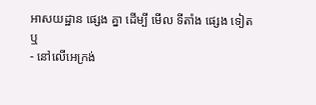អាសយដ្ឋាន ផ្សេង គ្នា ដើម្បី មើល ទីតាំង ផ្សេង ទៀត
ឬ
- នៅលើអេក្រង់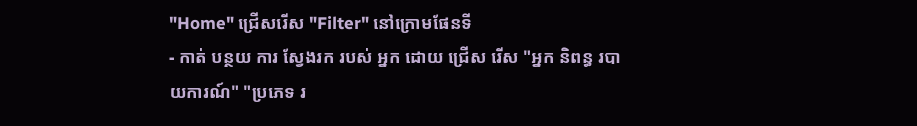"Home" ជ្រើសរើស "Filter" នៅក្រោមផែនទី
- កាត់ បន្ថយ ការ ស្វែងរក របស់ អ្នក ដោយ ជ្រើស រើស "អ្នក និពន្ធ របាយការណ៍" "ប្រភេទ រ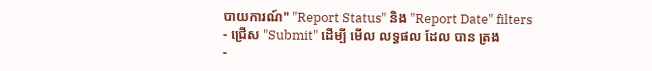បាយការណ៍" "Report Status" និង "Report Date" filters
- ជ្រើស "Submit" ដើម្បី មើល លទ្ធផល ដែល បាន ត្រង
-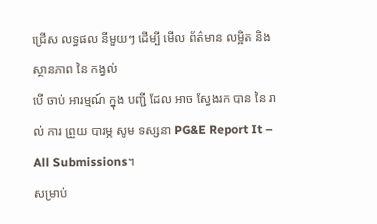ជ្រើស លទ្ធផល នីមួយៗ ដើម្បី មើល ព័ត៌មាន លម្អិត និង ស្ថានភាព នៃ កង្វល់
បើ ចាប់ អារម្មណ៍ ក្នុង បញ្ជី ដែល អាច ស្វែងរក បាន នៃ រាល់ ការ ព្រួយ បារម្ភ សូម ទស្សនា PG&E Report It – All Submissions។
សម្រាប់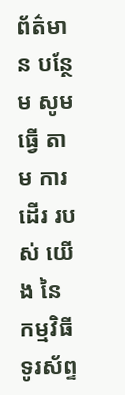ព័ត៌មាន បន្ថែម សូម ធ្វើ តាម ការ ដើរ របស់ យើង នៃ កម្មវិធី ទូរស័ព្ទ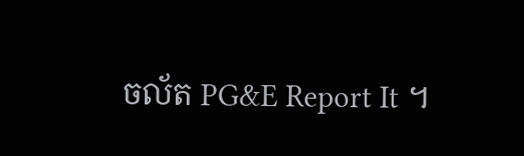ចល័ត PG&E Report It ។